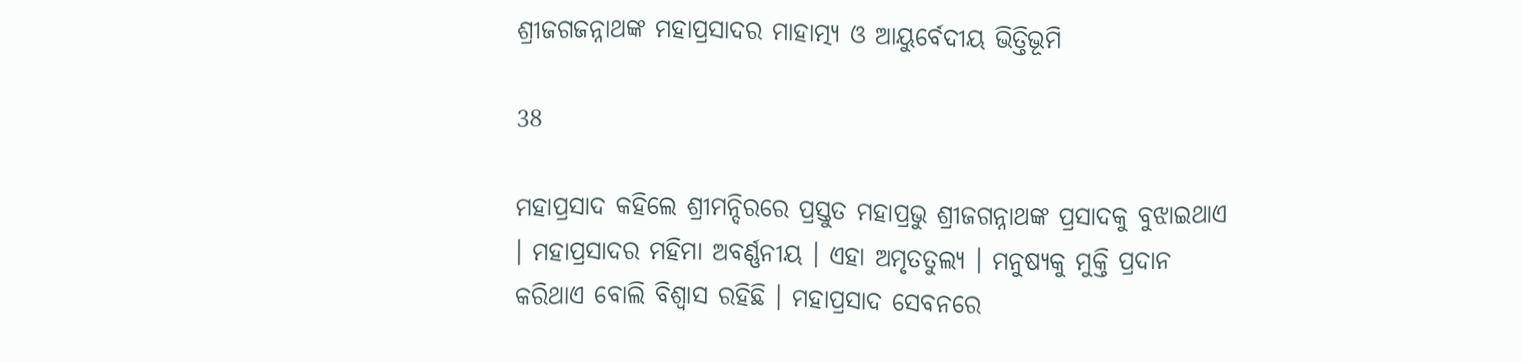ଶ୍ରୀଜଗଜନ୍ନାଥଙ୍କ ମହାପ୍ରସାଦର ମାହାତ୍ମ୍ୟ ଓ ଆୟୁର୍ବେଦୀୟ ଭିତ୍ତିଭୂମି

38

ମହାପ୍ରସାଦ କହିଲେ ଶ୍ରୀମନ୍ଦିରରେ ପ୍ରସ୍ତୁତ ମହାପ୍ରଭୁ ଶ୍ରୀଜଗନ୍ନାଥଙ୍କ ପ୍ରସାଦକୁ ବୁଝାଇଥାଏ । ମହାପ୍ରସାଦର ମହିମା ଅବର୍ଣ୍ଣନୀୟ । ଏହା ଅମୃତତୁଲ୍ୟ । ମନୁଷ୍ୟକୁ ମୁକ୍ତି ପ୍ରଦାନ କରିଥାଏ ବୋଲି ବିଶ୍ୱାସ ରହିଛି । ମହାପ୍ରସାଦ ସେବନରେ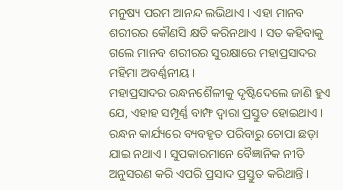ମନୁଷ୍ୟ ପରମ ଆନନ୍ଦ ଲଭିଥାଏ । ଏହା ମାନବ ଶରୀରର କୌଣସି କ୍ଷତି କରିନଥାଏ । ସତ କହିବାକୁ ଗଲେ ମାନବ ଶରୀରର ସୁରକ୍ଷାରେ ମହାପ୍ରସାଦର ମହିମା ଅବର୍ଣ୍ଣନୀୟ ।
ମହାପ୍ରସାଦର ରନ୍ଧନଶୈଳୀକୁ ଦୃଷ୍ଟିଦେଲେ ଜାଣି ହୁଏ ଯେ, ଏହାହ ସମ୍ପୂର୍ଣ୍ଣ ବାମ୍ଫ ଦ୍ୱାରା ପ୍ରସ୍ତୁତ ହୋଇଥାଏ । ରନ୍ଧନ କାର୍ଯ୍ୟରେ ବ୍ୟବହୃତ ପରିବାରୁ ଚୋପା ଛଡ଼ା ଯାଇ ନଥାଏ । ସୁପକାରମାନେ ବୈଜ୍ଞାନିକ ନୀତି ଅନୁସରଣ କରି ଏପରି ପ୍ରସାଦ ପ୍ରସ୍ତୁତ କରିଥାନ୍ତି ।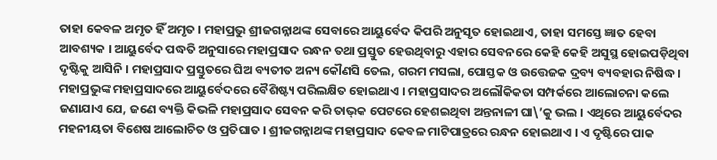ତାହା କେବଳ ଅମୃତ ହିଁ ଅମୃତ । ମହାପ୍ରଭୁ ଶ୍ରୀଜଗନ୍ନାଥଙ୍କ ସେବାରେ ଆୟୁର୍ବେଦ କିପରି ଅନୁସୃତ ହୋଇଥାଏ, ତାହା ସମସ୍ତେ ଜ୍ଞାତ ହେବା ଆବଶ୍ୟକ । ଆୟୁର୍ବେଦ ପଦ୍ଧତି ଅନୁସାରେ ମହାପ୍ରସାଦ ରନ୍ଧନ ତଥା ପ୍ରସ୍ତୁତ ହେଉଥିବାରୁ ଏହାର ସେବନରେ କେହି କେହି ଅସୁସ୍ଥ ହୋଇପଡ଼ିଥିବା ଦୃଷ୍ଟିକୁ ଆସିନି । ମହାପ୍ରସାଦ ପ୍ରସ୍ତୁତରେ ଘିଅ ବ୍ୟତୀତ ଅନ୍ୟ କୌଣସି ତେଲ, ଗରମ ମସଲା, ପୋସ୍ତକ ଓ ଉତ୍ତେଜକ ଦ୍ରବ୍ୟ ବ୍ୟବହାର ନିଷିଦ୍ଧ । ମହାପ୍ରଭୁଙ୍କ ମହାପ୍ରସାଦରେ ଆୟୁର୍ବେଦରେ ବୈଶିଷ୍ଟ୍ୟ ପରିଲକ୍ଷିତ ହୋଇଥାଏ । ମହାପ୍ରସାଦର ଅଲୌକିକତା ସମ୍ପର୍କରେ ଆଲୋଚନା କଲେ ଜଣାଯାଏ ଯେ, ଜଣେ ବ୍ୟକ୍ତି କିଭଳି ମହାପ୍ରସାଦ ସେବନ କରି ତାଭ୍‌କ ପେଟରେ ହେଶଇଥିବା ଅନ୍ତନାଳୀ ଘା\’କୁ ଭଲ । ଏଥିରେ ଆୟୁର୍ବେଦର ମହନୀୟତା ବିଶେଷ ଆଲୋଚିତ ଓ ପ୍ରତିଘାତ । ଶ୍ରୀଜଗନ୍ନାଥଙ୍କ ମହାପ୍ରସାଦ କେବଳ ମାଟିପାତ୍ରରେ ରନ୍ଧନ ହୋଇଥାଏ । ଏ ଦୃଷ୍ଟିରେ ପାକ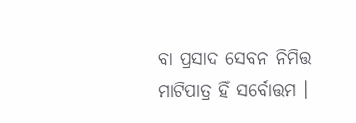ବା ପ୍ରସାଦ ସେବନ ନିମିତ୍ତ ମାଟିପାତ୍ର ହିଁ ସର୍ବୋତ୍ତମ ।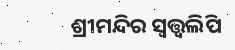ଶ୍ରୀମନ୍ଦିର ସ୍ୱତ୍ତ୍ୱଲିପି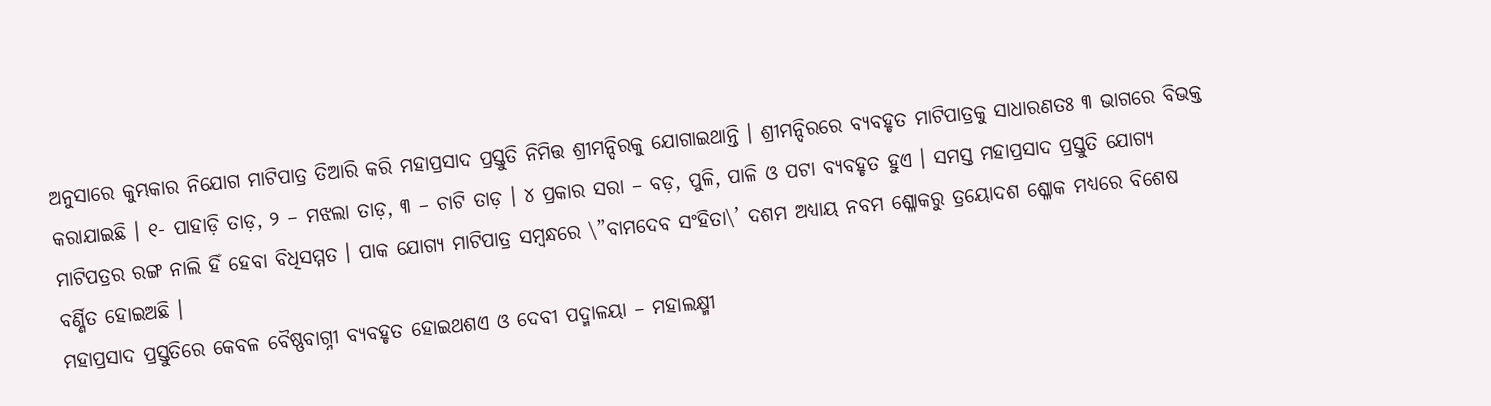ଅନୁସାରେ କୁମ୍ଭକାର ନିଯୋଗ ମାଟିପାତ୍ର ତିଆରି କରି ମହାପ୍ରସାଦ ପ୍ରସ୍ତୁତି ନିମିତ୍ତ ଶ୍ରୀମନ୍ଦିରକୁ ଯୋଗାଇଥାନ୍ତି । ଶ୍ରୀମନ୍ଦିରରେ ବ୍ୟବହୃତ ମାଟିପାତ୍ରକୁ ସାଧାରଣତଃ ୩ ଭାଗରେ ବିଭକ୍ତ କରାଯାଇଛି । ୧- ପାହାଡ଼ି ତାଡ଼, ୨ – ମଝଲା ତାଡ଼, ୩ – ଚାଟି ତାଡ଼ । ୪ ପ୍ରକାର ସରା – ବଡ଼, ପୁଳି, ପାଳି ଓ ପଟା ବ୍ୟବହୃତ ହୁଏ । ସମସ୍ତ ମହାପ୍ରସାଦ ପ୍ରସ୍ତୁତି ଯୋଗ୍ୟ ମାଟିପତ୍ରର ରଙ୍ଗ ନାଲି ହିଁ ହେବା ବିଧିସମ୍ମତ । ପାକ ଯୋଗ୍ୟ ମାଟିପାତ୍ର ସମ୍ବନ୍ଧରେ \”ବାମଦେବ ସଂହିତା\’ ଦଶମ ଅଧ୍ୟାୟ ନବମ ଶ୍ଳୋକରୁ ତ୍ରୟୋଦଶ ଶ୍ଳୋକ ମଧ୍ୟରେ ବିଶେଷ ବର୍ଣ୍ଣିତ ହୋଇଅଛି ।
ମହାପ୍ରସାଦ ପ୍ରସ୍ତୁତିରେ କେବଳ ବୈଷ୍ଣବାଗ୍ନୀ ବ୍ୟବହୃତ ହୋଇଥଶଏ ଓ ଦେବୀ ପଦ୍ମାଳୟା – ମହାଲକ୍ଷ୍ମୀ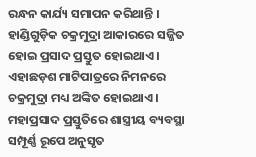ରନ୍ଧନ କାର୍ଯ୍ୟ ସମାପନ କରିଥାନ୍ତି । ହାଣ୍ଡିଗୁଡ଼ିକ ଚକ୍ରମୁଦ୍ରା ଆକାରରେ ସଜ୍ଜିତ ହୋଇ ପ୍ରସାଦ ପ୍ରସ୍ତୁତ ହୋଇଥାଏ । ଏହାଛଡ଼ଶ ମାଟିପାତ୍ରରେ ନିମନରେ ଚକ୍ରମୁଦ୍ରା ମଧ୍ୟ ଅଙ୍କିତ ହୋଇଥାଏ ।
ମହାପ୍ରସାଦ ପ୍ରସ୍ତୁତିରେ ଶାସ୍ତ୍ରୀୟ ବ୍ୟବସ୍ଥା ସମ୍ପୂର୍ଣ୍ଣ ରୂପେ ଅନୁସୃତ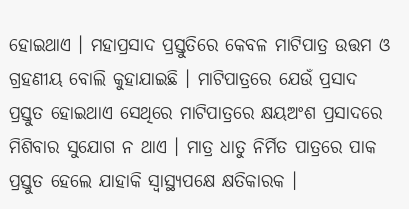ହୋଇଥାଏ । ମହାପ୍ରସାଦ ପ୍ରସ୍ତୁତିରେ କେବଳ ମାଟିପାତ୍ର ଉତ୍ତମ ଓ ଗ୍ରହଣୀୟ ବୋଲି କୁହାଯାଇଛି । ମାଟିପାତ୍ରରେ ଯେଉଁ ପ୍ରସାଦ ପ୍ରସ୍ତୁତ ହୋଇଥାଏ ସେଥିରେ ମାଟିପାତ୍ରରେ କ୍ଷୟଅଂଶ ପ୍ରସାଦରେ ମିଶିବାର ସୁଯୋଗ ନ ଥାଏ । ମାତ୍ର ଧାତୁ ନିର୍ମିତ ପାତ୍ରରେ ପାକ ପ୍ରସ୍ତୁତ ହେଲେ ଯାହାକି ସ୍ୱାସ୍ଥ୍ୟପକ୍ଷେ କ୍ଷତିକାରକ ।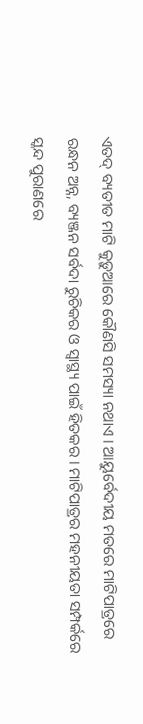ଏତଦ୍ ବ୍ୟତୀତ ମାଟି କୁଡ଼ୁଆରେ କୌଣସି ସମସ୍ୟା ନଥାଏ । ଆୟୁର୍ବେଦୀୟ ମତରେ ମାଟିପାତ୍ରରେ ରନ୍ଧନ ଅନ୍ନ, ବ୍ୟଞ୍ଜନ ସର୍ବଦା ରୁଚିକର ଓ ସ୍ୱାସ୍ଥ୍ୟ ପାଇଁ ହିତକର । ମାଟିପାତ୍ରର ମହନୀୟତା ସମ୍ପର୍କରେ ସ୍କନ୍ଦ ପୁରାଣରେ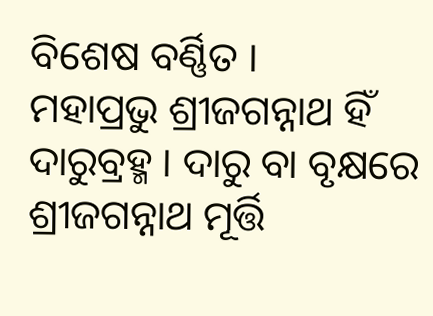ବିଶେଷ ବର୍ଣ୍ଣିତ ।
ମହାପ୍ରଭୁ ଶ୍ରୀଜଗନ୍ନାଥ ହିଁ ଦାରୁବ୍ରହ୍ମ । ଦାରୁ ବା ବୃକ୍ଷରେ ଶ୍ରୀଜଗନ୍ନାଥ ମୂର୍ତ୍ତି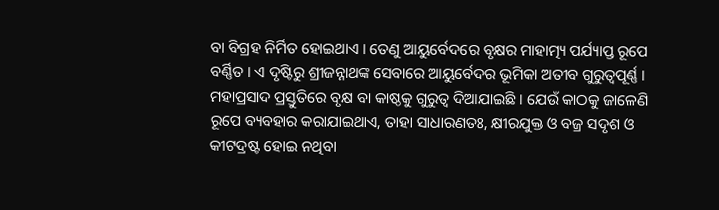ବା ବିଗ୍ରହ ନିର୍ମିତ ହୋଇଥାଏ । ତେଣୁ ଆୟୁର୍ବେଦରେ ବୃକ୍ଷର ମାହାତ୍ମ୍ୟ ପର୍ଯ୍ୟାପ୍ତ ରୂପେ ବର୍ଣ୍ଣିତ । ଏ ଦୃଷ୍ଟିରୁ ଶ୍ରୀଜନ୍ନାଥଙ୍କ ସେବାରେ ଆୟୁର୍ବେଦର ଭୂମିକା ଅତୀବ ଗୁରୁତ୍ୱପୂର୍ଣ୍ଣ । ମହାପ୍ରସାଦ ପ୍ରସ୍ତୁତିରେ ବୃକ୍ଷ ବା କାଷ୍ଠକୁ ଗୁରୁତ୍ୱ ଦିଆଯାଇଛି । ଯେଉଁ କାଠକୁ ଜାଳେଣି ରୂପେ ବ୍ୟବହାର କରାଯାଇଥାଏ, ତାହା ସାଧାରଣତଃ, କ୍ଷୀରଯୁକ୍ତ ଓ ବଜ୍ର ସଦୃଶ ଓ କୀଟଦ୍ରଷ୍ଟ ହୋଇ ନଥିବା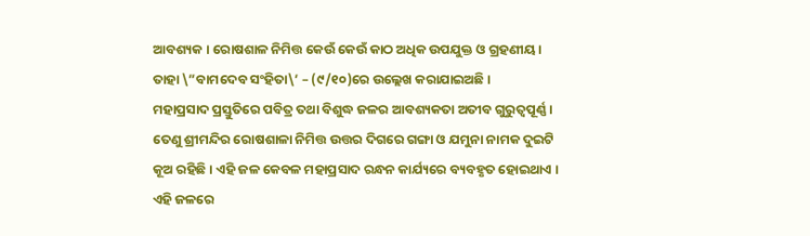ଆବଶ୍ୟକ । ରୋଷଶାଳ ନିମିତ୍ତ କେଉଁ କେଉଁ କାଠ ଅଧିକ ଉପଯୁକ୍ତ ଓ ଗ୍ରହଣୀୟ । ତାହା \”ବାମଦେବ ସଂହିତା\’ – (୯/୧୦)ରେ ଉଲ୍ଲେଖ କରାଯାଇଅଛି ।
ମହାପ୍ରସାଦ ପ୍ରସ୍ତୁତିରେ ପବିତ୍ର ତଥା ବିଶୁଦ୍ଧ ଜଳର ଆବଶ୍ୟକତା ଅତୀବ ଗୁରୁତ୍ୱପୂର୍ଣ୍ଣ । ତେଣୁ ଶ୍ରୀମନ୍ଦିର ରୋଷଶାଳା ନିମିତ୍ତ ଉତ୍ତର ଦିଗରେ ଗଙ୍ଗା ଓ ଯମୁନା ନାମକ ଦୁଇଟି କୂଅ ରହିଛି । ଏହି ଜଳ କେବଳ ମହାପ୍ରସାଦ ରନ୍ଧନ କାର୍ଯ୍ୟରେ ବ୍ୟବହୃତ ହୋଇଥାଏ । ଏହି ଜଳରେ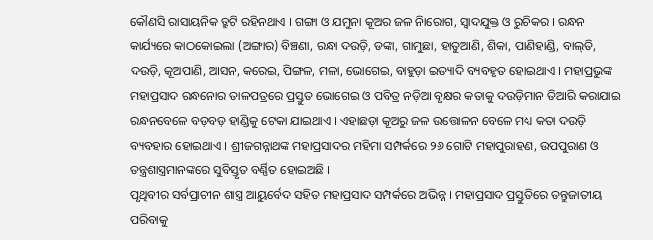କୌଣସି ରାସାୟନିକ ତ୍ରୁଟି ରହିନଥାଏ । ଗଙ୍ଗା ଓ ଯମୁନା କୂଅର ଜଳ ନିାରୋଗ, ସ୍ୱାଦଯୁକ୍ତ ଓ ରୁଚିକର । ରନ୍ଧନ କାର୍ଯ୍ୟରେ କାଠକୋଇଲା (ଅଙ୍ଗାର) ବିଞ୍ଚଣା, ରନ୍ଧା ଦଉଡ଼ି, ଡଙ୍କା, ଗାମୁଛା, ହାତୁଆଣି, ଶିକା, ପାଣିହାଣ୍ଡି, ବାଲ୍‌ତି, ଦଉଡ଼ି, କୂଅପାଣି, ଆସନ, କରେଇ, ପିଙ୍ଗଳ, ମଳା, ଭୋଗେଇ, ବାହୁଡ଼ା ଇତ୍ୟାଦି ବ୍ୟବହୃତ ହୋଇଥାଏ । ମହାପ୍ରଭୁଙ୍କ ମହାପ୍ରସାଦ ରନ୍ଧନୋର ତାଳପତ୍ରରେ ପ୍ରସ୍ତୁତ ଭୋଗେଇ ଓ ପବିତ୍ର ନଡ଼ିଆ ବୃକ୍ଷର କତାକୁ ଦଉଡ଼ିମାନ ତିଆରି କରାଯାଇ ରନ୍ଧନବେଳେ ବଡ଼ବଡ଼ ହାଣ୍ଡିକୁ ଟେକା ଯାଇଥାଏ । ଏହାଛଡ଼ା କୂଅରୁ ଜଳ ଉତ୍ତୋଳନ ବେଳେ ମଧ୍ୟ କତା ଦଉଡ଼ି ବ୍ୟବହାର ହୋଇଥାଏ । ଶ୍ରୀଜଗନ୍ନାଥଙ୍କ ମହାପ୍ରସାଦର ମହିମା ସମ୍ପର୍କରେ ୨୬ ଗୋଟି ମହାପୁରାହଣ, ଉପପୁରାଣ ଓ ତନ୍ତ୍ରଶାସ୍ତ୍ରମାନଙ୍କରେ ସୁବିସ୍ତୃତ ବର୍ଣ୍ଣିତ ହୋଇଅଛି ।
ପୃଥିବୀର ସର୍ବପ୍ରାଚୀନ ଶାସ୍ତ୍ର ଆୟୁର୍ବେଦ ସହିତ ମହାପ୍ରସାଦ ସମ୍ପର୍କରେ ଅଭିନ୍ନ । ମହାପ୍ରସାଦ ପ୍ରସ୍ତୁତିରେ ତନ୍ତୁଜାତୀୟ ପରିବାକୁ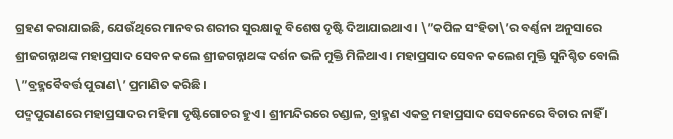ଗ୍ରହଣ କରାଯାଇଛି, ଯେଉଁଥିରେ ମାନବର ଶରୀର ସୁରକ୍ଷାକୁ ବିଶେଷ ଦୃଷ୍ଟି ଦିଆଯାଇଥାଏ । \”କପିଳ ସଂହିତା\’ର ବର୍ଣ୍ଣନା ଅନୁସାରେ ଶ୍ରୀଜଗନ୍ନାଥଙ୍କ ମହାପ୍ରସାଦ ସେବନ କଲେ ଶ୍ରୀଜଗନ୍ନାଥଙ୍କ ଦର୍ଶନ ଭଳି ମୁକ୍ତି ମିଳିଥାଏ । ମହାପ୍ରସାଦ ସେବନ କଲେଶ ମୁକ୍ତି ସୁନିଶ୍ଚିତ ବୋଲି \”ବ୍ରହ୍ମବୈବର୍ତ୍ତ ପୁରାଣ\’ ପ୍ରମାଣିତ କରିଛି ।
ପଦ୍ମପୁରାଣରେ ମହାପ୍ରସାଦର ମହିମା ଦୃଷ୍ଟିଗୋଚର ହୁଏ । ଶ୍ରୀମନ୍ଦିରରେ ଚଣ୍ଡାଳ, ବ୍ରାହ୍ମଣ ଏକତ୍ର ମହାପ୍ରସାଦ ସେବନେରେ ବିଚାର ନାହିଁ ।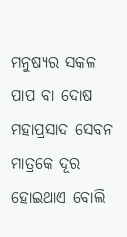ମନୁଷ୍ୟର ସକଳ ପାପ ବା ଦୋଷ ମହାପ୍ରସାଦ ସେବନ ମାତ୍ରକେ ଦୂର ହୋଇଥାଏ ବୋଲି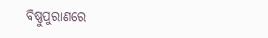ବିଷ୍ଣୁପୁରାଣରେ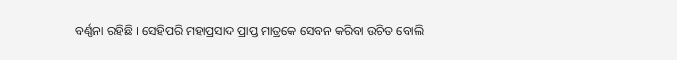ବର୍ଣ୍ଣନା ରହିଛି । ସେହିପରି ମହାପ୍ରସାଦ ପ୍ରାପ୍ତ ମାତ୍ରକେ ସେବନ କରିବା ଉଚିତ ବୋଲି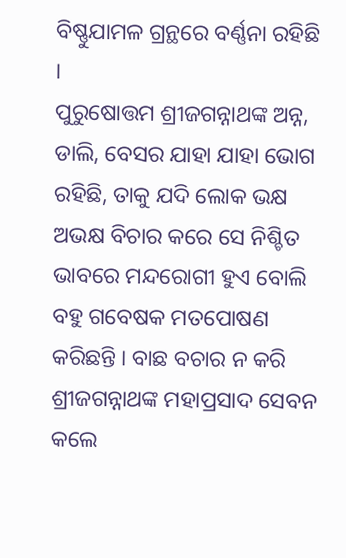ବିଷ୍ଣୁଯାମଳ ଗ୍ରନ୍ଥରେ ବର୍ଣ୍ଣନା ରହିଛି ।
ପୁରୁଷୋତ୍ତମ ଶ୍ରୀଜଗନ୍ନାଥଙ୍କ ଅନ୍ନ, ଡାଲି, ବେସର ଯାହା ଯାହା ଭୋଗ ରହିଛି, ତାକୁ ଯଦି ଲୋକ ଭକ୍ଷ ଅଭକ୍ଷ ବିଚାର କରେ ସେ ନିଶ୍ଚିତ ଭାବରେ ମନ୍ଦରୋଗୀ ହୁଏ ବୋଲି ବହୁ ଗବେଷକ ମତପୋଷଣ କରିଛନ୍ତି । ବାଛ ବଚାର ନ କରି ଶ୍ରୀଜଗନ୍ନାଥଙ୍କ ମହାପ୍ରସାଦ ସେବନ କଲେ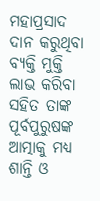ମହାପ୍ରସାଦ ଦାନ କରୁଥିବା ବ୍ୟକ୍ତି ମୁକ୍ତି ଲାଭ କରିବା ସହିତ ତାଙ୍କ ପୂର୍ବପୁରୁଷଙ୍କ ଆତ୍ମାକୁ ମଧ୍ୟ ଶାନ୍ତି ଓ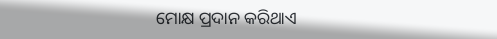ମୋକ୍ଷ ପ୍ରଦାନ କରିଥାଏ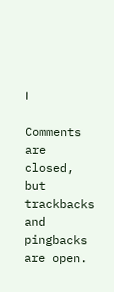।

Comments are closed, but trackbacks and pingbacks are open.